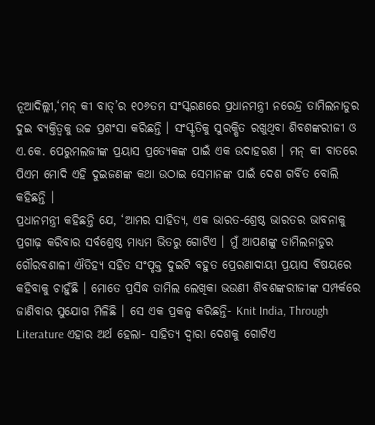ନୂଆଦିଲ୍ଲୀ,‘ମନ୍ କୀ ବାତ୍’ର ୧୦୬ତମ ସଂସ୍କରଣରେ ପ୍ରଧାନମନ୍ତ୍ରୀ ନରେନ୍ଦ୍ର ତାମିଲନାଡୁର ଦୁଇ ବ୍ୟକ୍ତିତ୍ୱକୁ ଉଚ୍ଚ ପ୍ରଶଂସା କରିଛନ୍ତି । ସଂସ୍କୃତିକୁ ସୁରକ୍ଷିତ ରଖୁଥିବା ଶିବଶଙ୍କରୀଜୀ ଓ ଏ.କେ. ପେରୁମଲଜୀଙ୍କ ପ୍ରୟାସ ପ୍ରତ୍ୟେକଙ୍କ ପାଇଁ ଏକ ଉଦାହରଣ । ମନ୍ କୀ ବାତରେ ପିଏମ ମୋଦି ଏହି ଦୁଇଜଣଙ୍କ କଥା ଉଠାଇ ସେମାନଙ୍କ ପାଇଁ ଦେଶ ଗର୍ବିତ ବୋଲି କହିଛନ୍ତି ।
ପ୍ରଧାନମନ୍ତ୍ରୀ କହିଛନ୍ତି ଯେ, ‘ଆମର ସାହିତ୍ୟ, ଏକ ଭାରତ-ଶ୍ରେଷ୍ଠ ଭାରତର ଭାବନାକୁ ପ୍ରଗାଢ଼ କରିବାର ସର୍ବଶ୍ରେଷ୍ଠ ମାଧ୍ୟମ ଭିତରୁ ଗୋଟିଏ । ମୁଁ ଆପଣଙ୍କୁ ତାମିଲନାଡୁର ଗୌରବଶାଳୀ ଐତିହ୍ୟ ସହିତ ସଂପୃକ୍ତ ଦୁଇଟି ବହୁତ ପ୍ରେରଣାଦାୟୀ ପ୍ରୟାସ ବିଷୟରେ କହିବାକୁ ଚାହୁଁଛି । ମୋତେ ପ୍ରସିଦ୍ଧ ତାମିଲ ଲେଖିକା ଭଉଣୀ ଶିବଶଙ୍କରୀଜୀଙ୍କ ସମ୍ପର୍କରେ ଜାଣିବାର ସୁଯୋଗ ମିଳିଛି । ସେ ଏକ ପ୍ରକଳ୍ପ କରିଛନ୍ତି- Knit India, Through Literature ଏହାର ଅର୍ଥ ହେଲା- ସାହିତ୍ୟ ଦ୍ୱାରା ଦେଶକୁ ଗୋଟିଏ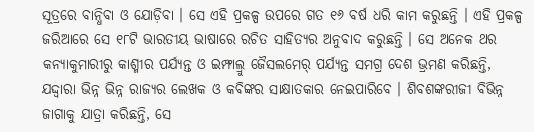ସୂତ୍ରରେ ବାନ୍ଧିବା ଓ ଯୋଡ଼ିବା । ସେ ଏହି ପ୍ରକଳ୍ପ ଉପରେ ଗତ ୧୬ ବର୍ଷ ଧରି କାମ କରୁଛନ୍ତି । ଏହି ପ୍ରକଳ୍ପ ଜରିଆରେ ସେ ୧୮ଟି ଭାରତୀୟ ଭାଷାରେ ରଚିତ ସାହିତ୍ୟର ଅନୁବାଦ କରୁଛନ୍ତି । ସେ ଅନେକ ଥର କନ୍ୟାକୁମାରୀରୁ କାଶ୍ମୀର ପର୍ଯ୍ୟନ୍ତ ଓ ଇମ୍ଫାଲ୍ରୁ ଜୈସଲମେର୍ ପର୍ଯ୍ୟନ୍ତ ସମଗ୍ର ଦେଶ ଭ୍ରମଣ କରିଛନ୍ତି, ଯଦ୍ଦ୍ୱାରା ଭିନ୍ନ ଭିନ୍ନ ରାଜ୍ୟର ଲେଖକ ଓ କବିଙ୍କର ସାକ୍ଷାତକାର ନେଇପାରିବେ । ଶିବଶଙ୍କରୀଜୀ ବିଭିନ୍ନ ଜାଗାକୁ ଯାତ୍ରା କରିଛନ୍ତି, ସେ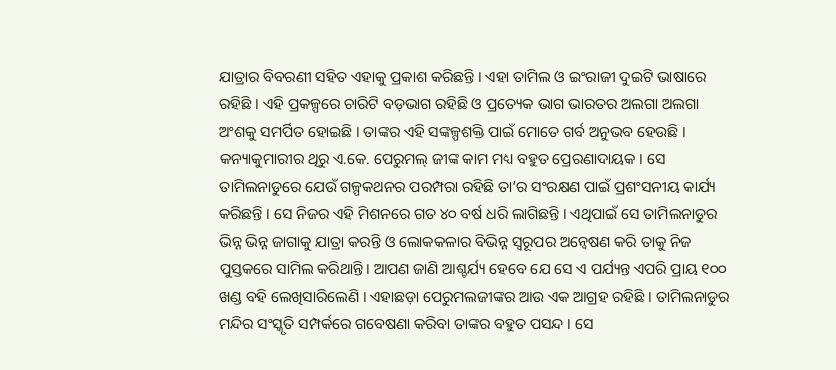ଯାତ୍ରାର ବିବରଣୀ ସହିତ ଏହାକୁ ପ୍ରକାଶ କରିଛନ୍ତି । ଏହା ତାମିଲ ଓ ଇଂରାଜୀ ଦୁଇଟି ଭାଷାରେ ରହିଛି । ଏହି ପ୍ରକଳ୍ପରେ ଚାରିଟି ବଡ଼ଭାଗ ରହିଛି ଓ ପ୍ରତ୍ୟେକ ଭାଗ ଭାରତର ଅଲଗା ଅଲଗା ଅଂଶକୁ ସମର୍ପିତ ହୋଇଛି । ତାଙ୍କର ଏହି ସଙ୍କଳ୍ପଶକ୍ତି ପାଇଁ ମୋତେ ଗର୍ବ ଅନୁଭବ ହେଉଛି ।
କନ୍ୟାକୁମାରୀର ଥିରୁ ଏ.କେ. ପେରୁମଲ୍ ଜୀଙ୍କ କାମ ମଧ୍ୟ ବହୁତ ପ୍ରେରଣାଦାୟକ । ସେ ତାମିଲନାଡୁରେ ଯେଉଁ ଗଳ୍ପକଥନର ପରମ୍ପରା ରହିଛି ତା’ର ସଂରକ୍ଷଣ ପାଇଁ ପ୍ରଶଂସନୀୟ କାର୍ଯ୍ୟ କରିଛନ୍ତି । ସେ ନିଜର ଏହି ମିଶନରେ ଗତ ୪୦ ବର୍ଷ ଧରି ଲାଗିଛନ୍ତି । ଏଥିପାଇଁ ସେ ତାମିଲନାଡୁର ଭିନ୍ନ ଭିନ୍ନ ଜାଗାକୁ ଯାତ୍ରା କରନ୍ତି ଓ ଲୋକକଳାର ବିଭିନ୍ନ ସ୍ୱରୂପର ଅନ୍ୱେଷଣ କରି ତାକୁ ନିଜ ପୁସ୍ତକରେ ସାମିଲ କରିଥାନ୍ତି। ଆପଣ ଜାଣି ଆଶ୍ଚର୍ଯ୍ୟ ହେବେ ଯେ ସେ ଏ ପର୍ଯ୍ୟନ୍ତ ଏପରି ପ୍ରାୟ ୧୦୦ ଖଣ୍ଡ ବହି ଲେଖିସାରିଲେଣି । ଏହାଛଡ଼ା ପେରୁମଲଜୀଙ୍କର ଆଉ ଏକ ଆଗ୍ରହ ରହିଛି । ତାମିଲନାଡୁର ମନ୍ଦିର ସଂସ୍କୃତି ସମ୍ପର୍କରେ ଗବେଷଣା କରିବା ତାଙ୍କର ବହୁତ ପସନ୍ଦ । ସେ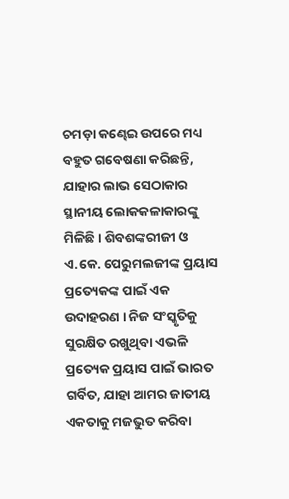ଚମଡ଼ା କଣ୍ଢେଇ ଉପରେ ମଧ୍ୟ ବହୁତ ଗବେଷଣା କରିଛନ୍ତି, ଯାହାର ଲାଭ ସେଠାକାର ସ୍ଥାନୀୟ ଲୋକକଳାକାରଙ୍କୁ ମିଳିଛି । ଶିବଶଙ୍କରୀଜୀ ଓ ଏ.କେ. ପେରୁମଲଜୀଙ୍କ ପ୍ରୟାସ ପ୍ରତ୍ୟେକଙ୍କ ପାଇଁ ଏକ ଉଦାହରଣ । ନିଜ ସଂସ୍କୃତିକୁ ସୁରକ୍ଷିତ ରଖୁଥିବା ଏଭଳି ପ୍ରତ୍ୟେକ ପ୍ରୟାସ ପାଇଁ ଭାରତ ଗର୍ବିତ, ଯାହା ଆମର ଜାତୀୟ ଏକତାକୁ ମଜଭୁତ କରିବା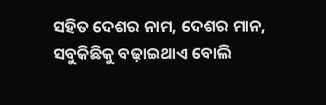ସହିତ ଦେଶର ନାମ, ଦେଶର ମାନ, ସବୁକିଛିକୁ ବଢ଼ାଇଥାଏ ବୋଲି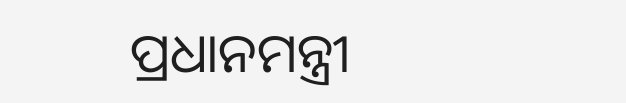ପ୍ରଧାନମନ୍ତ୍ରୀ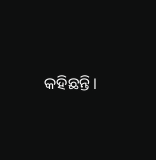କହିଛନ୍ତି।